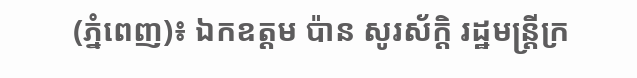(ភ្នំពេញ)៖ ឯកឧត្តម ប៉ាន សូរស័ក្ដិ រដ្ឋមន្ត្រីក្រ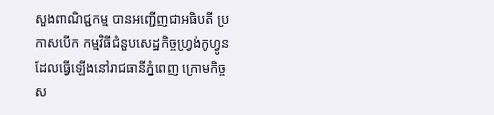សួងពាណិជ្ជកម្ម បានអញ្ជើញជាអធិបតី ប្រកាសបើក កម្មវិធីជំនួបសេដ្ឋកិច្ចហ្វ្រង់កូហ្វូន ដែលធ្វើឡើងនៅរាជធានីភ្នំពេញ ក្រោមកិច្ចស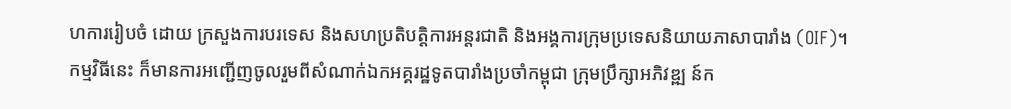ហការរៀបចំ ដោយ ក្រសួងការបរទេស និងសហប្រតិបត្តិការអន្តរជាតិ និងអង្គការក្រុមប្រទេសនិយាយភាសាបារាំង (OIF)។
កម្មវិធីនេះ ក៏មានការអញ្ជើញចូលរួមពីសំណាក់ឯកអគ្គរដ្ឋទូតបារាំងប្រចាំកម្ពុជា ក្រុមប្រឹក្សាអភិវឌ្ឍ ន៍ក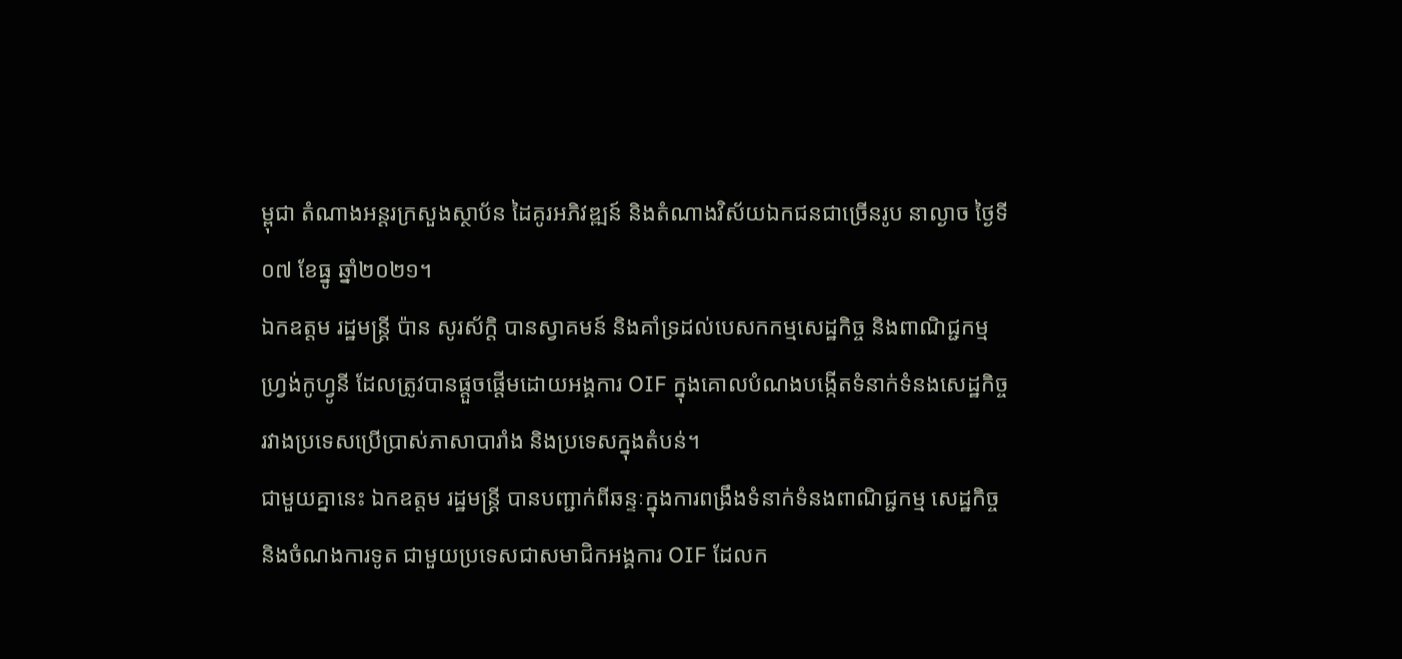ម្ពុជា តំណាងអន្តរក្រសួងស្ថាប័ន ដៃគូរអភិវឌ្ឍន៍ និងតំណាងវិស័យឯកជនជាច្រើនរូប នាល្ងាច ថ្ងៃទី០៧ ខែធ្នូ ឆ្នាំ២០២១។
ឯកឧត្តម រដ្ឋមន្ត្រី ប៉ាន សូរស័ក្តិ បានស្វាគមន៍ និងគាំទ្រដល់បេសកកម្មសេដ្ឋកិច្ច និងពាណិជ្ជកម្ម ហ្វ្រង់កូហ្វូនី ដែលត្រូវបានផ្តួចផ្តើមដោយអង្គការ OIF ក្នុងគោលបំណងបង្កើតទំនាក់ទំនងសេដ្ឋកិច្ច រវាងប្រទេសប្រើប្រាស់ភាសាបារាំង និងប្រទេសក្នុងតំបន់។
ជាមួយគ្នានេះ ឯកឧត្តម រដ្ឋមន្ត្រី បានបញ្ជាក់ពីឆន្ទៈក្នុងការពង្រឹងទំនាក់ទំនងពាណិជ្ជកម្ម សេដ្ឋកិច្ច និងចំណងការទូត ជាមួយប្រទេសជាសមាជិកអង្គការ OIF ដែលក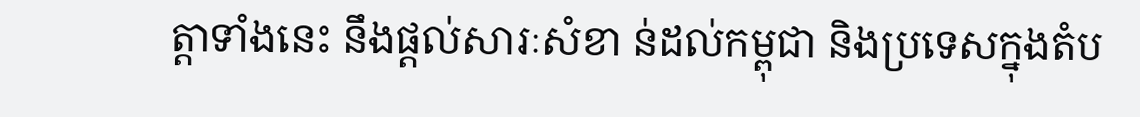ត្តាទាំងនេះ នឹងផ្តល់សារៈសំខា ន់ដល់កម្ពុជា និងប្រទេសក្នុងតំប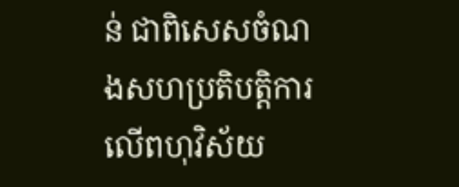ន់ ជាពិសេសចំណងសហប្រតិបត្តិការ លើពហុវិស័យ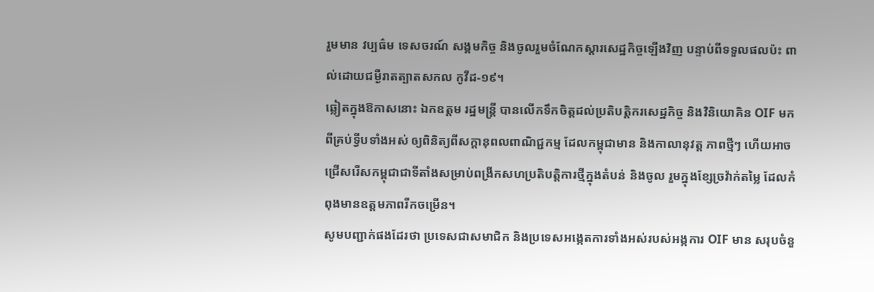រួមមាន វប្បធ៌ម ទេសចរណ៍ សង្គមកិច្ច និងចូលរួមចំណែកស្តារសេដ្ឋកិច្ចឡើងវិញ បន្ទាប់ពីទទួលផលប៉ះ ពាល់ដោយជម្ងឺរាតត្បាតសកល កូវីដ-១៩។
ឆ្លៀតក្នុងឱកាសនោះ ឯកឧត្តម រដ្ឋមន្ត្រី បានលើកទឹកចិត្តដល់ប្រតិបត្តិករសេដ្ឋកិច្ច និងវិនិយោគិន OIF មកពីគ្រប់ទ្វីបទាំងអស់ ឲ្យពិនិត្យពីសក្តានុពលពាណិជ្ជកម្ម ដែលកម្ពុជាមាន និងកាលានុវត្ត ភាពថ្មីៗ ហើយអាចជ្រើសរើសកម្ពុជាជាទីតាំងសម្រាប់ពង្រីកសហប្រតិបត្តិការថ្មីក្នុងតំបន់ និងចូល រួមក្នុងខ្សែច្រវ៉ាក់តម្លៃ ដែលកំពុងមានឧត្តមភាពរីកចម្រើន។
សូមបញ្ជាក់ផងដែរថា ប្រទេសជាសមាជិក និងប្រទេសអង្កេតការទាំងអស់របស់អង្កការ OIF មាន សរុបចំនួ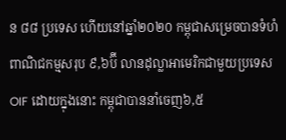ន ៨៨ ប្រទេស ហើយនៅឆ្នាំ២០២០ កម្ពុជាសម្រេចបានទំហំពាណិជកម្មសរុប ៩,៦ប៊ី លានដុល្លាអាមេរិកជាមួយប្រទេស OIF ដោយក្នុងនោះ កម្ពុជាបាននាំចេញ៦,៥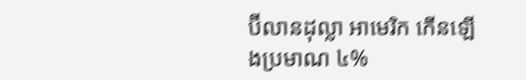ប៊ីលានដុល្លា អាមេរិក កើនឡើងប្រមាណ ៤%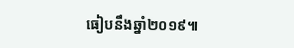ធៀបនឹងឆ្នាំ២០១៩៕